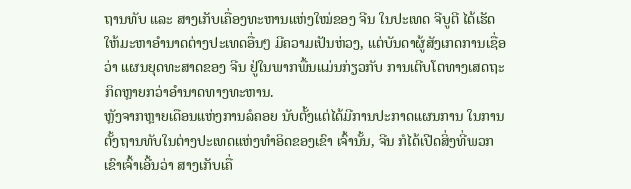ຖານທັບ ແລະ ສາງເກັບເຄື່ອງທະຫານແຫ່ງໃໝ່ຂອງ ຈີນ ໃນປະເທດ ຈີບູຕີ ໄດ້ເຮັດ
ໃຫ້ມະຫາອຳນາດຕ່າງປະເທດອື່ນໆ ມີຄວາມເປັນຫ່ວງ, ແຕ່ບັນດາຜູ້ສັງເກດການເຊື່ອ
ວ່າ ແຜນຍຸດທະສາດຂອງ ຈີນ ຢູ່ໃນພາກພື້ນແມ່ນກ່ຽວກັບ ການເຕີບໂຕທາງເສດຖະ
ກິດຫຼາຍກວ່າອຳນາດທາງທະຫານ.
ຫຼັງຈາກຫຼາຍເດືອນແຫ່ງການລໍຄອຍ ນັບຕັ້ງແຕ່ໄດ້ມີການປະກາດແຜນການ ໃນການ
ຕັ້ງຖານທັບໃນຕ່າງປະເທດແຫ່ງທຳອິດຂອງເຂົາ ເຈົ້ານັ້ນ, ຈີນ ກໍໄດ້ເປີດສິ່ງທີ່ພວກ
ເຂົາເຈົ້າເອີ້ນວ່າ ສາງເກັບເຄື່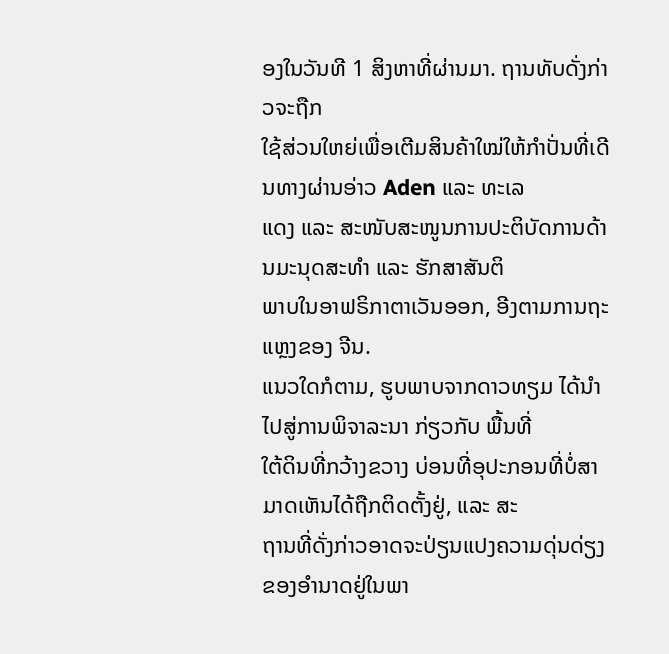ອງໃນວັນທີ 1 ສິງຫາທີ່ຜ່ານມາ. ຖານທັບດັ່ງກ່າວຈະຖືກ
ໃຊ້ສ່ວນໃຫຍ່ເພື່ອເຕີມສິນຄ້າໃໝ່ໃຫ້ກຳປັ່ນທີ່ເດີນທາງຜ່ານອ່າວ Aden ແລະ ທະເລ
ແດງ ແລະ ສະໜັບສະໜູນການປະຕິບັດການດ້ານມະນຸດສະທຳ ແລະ ຮັກສາສັນຕິ
ພາບໃນອາຟຣິກາຕາເວັນອອກ, ອີງຕາມການຖະແຫຼງຂອງ ຈີນ.
ແນວໃດກໍຕາມ, ຮູບພາບຈາກດາວທຽມ ໄດ້ນຳໄປສູ່ການພິຈາລະນາ ກ່ຽວກັບ ພື້ນທີ່
ໃຕ້ດິນທີ່ກວ້າງຂວາງ ບ່ອນທີ່ອຸປະກອນທີ່ບໍ່ສາມາດເຫັນໄດ້ຖືກຕິດຕັ້ງຢູ່, ແລະ ສະ
ຖານທີ່ດັ່ງກ່າວອາດຈະປ່ຽນແປງຄວາມດຸ່ນດ່ຽງຂອງອຳນາດຢູ່ໃນພາ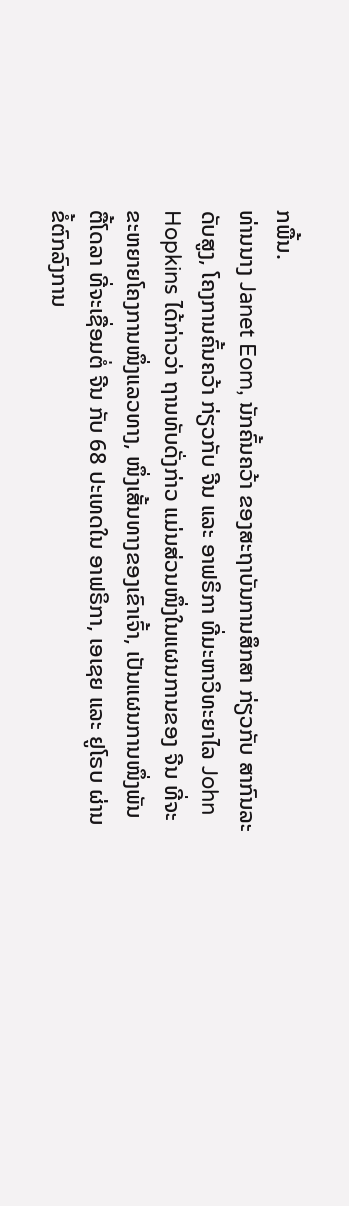ກພື້ນ.
ທ່ານນາງ Janet Eom, ນັກຄົ້ນຄວ້າ ຂອງສະຖາບັນການສຶກສາ ກ່ຽວກັບ ສາກົນລະ
ດັບສູງ, ໂຄງການຄົ້ນຄວ້າ ກ່ຽວກັບ ຈີນ ແລະ ອາຟຣິກາ ທີ່ມະຫາວິທະຍາໄລ John
Hopkins ໄດ້ກ່າວວ່າ ຖານທັບດັ່ງກ່າວ ແມ່ນສ່ວນໜຶ່ງໃນແຜນການຂອງ ຈີນ ທີ່ຈະ
ຂະຫຍາຍໂຄງການໜຶ່ງແລວທາງ, ໜຶ່ງເສັ້ນທາງຂອງເຂົາເຈົ້າ, ເປັນແຜນການໜຶ່ງພັນ
ຕື້ໂດລາ ທີ່ຈະເຊື່ອມຕໍ່ ຈີນ ກັບ 68 ປະເທດໃນ ອາຟຣິກາ, ເອເຊຍ ແລະ ຢູໂຣບ ຜ່ານ
ຂໍ້ຕົກລົງການ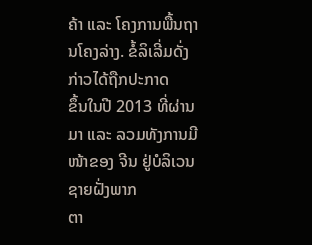ຄ້າ ແລະ ໂຄງການພື້ນຖານໂຄງລ່າງ. ຂໍ້ລິເລີ່ມດັ່ງກ່າວໄດ້ຖືກປະກາດ
ຂຶ້ນໃນປີ 2013 ທີ່ຜ່ານມາ ແລະ ລວມທັງການມີໜ້າຂອງ ຈີນ ຢູ່ບໍລິເວນຊາຍຝັ່ງພາກ
ຕາ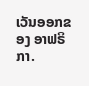ເວັນອອກຂອງ ອາຟຣິກາ.